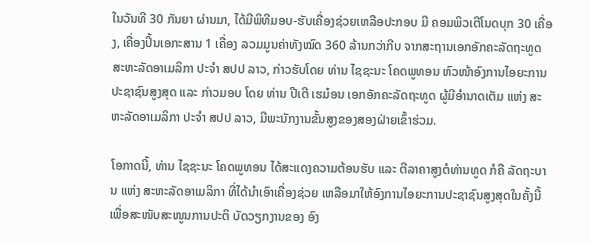ໃນວັນທີ 30 ກັນຍາ ຜ່ານມາ, ໄດ້ມີພິທີມອບ-ຮັບເຄື່ອງຊ່ວຍເຫລືອປະກອບ ມີ ຄອມພິວເຕີໂນດບຸກ 30 ເຄື່ອງ, ເຄື່ອງປິ້ນເອກະສານ 1 ເຄື່ອງ ລວມມູນຄ່າທັງໝົດ 360 ລ້ານກວ່າກີບ ຈາກສະຖານເອກອັກຄະລັດຖະທູດ ສະຫະລັດອາເມລິກາ ປະຈຳ ສປປ ລາວ, ກ່າວຮັບໂດຍ ທ່ານ ໄຊຊະນະ ໂຄດພູທອນ ຫົວໜ້າອົງການໄອຍະການປະຊາຊົນສູງສຸດ ແລະ ກ່າວມອບ ໂດຍ ທ່ານ ປີເຕີ ເຮມ໋ອນ ເອກອັກຄະລັດຖະທູດ ຜູ້ມີອຳນາດເຕັມ ແຫ່ງ ສະຫະລັດອາເມລິກາ ປະຈຳ ສປປ ລາວ, ມີພະນັກງານຂັ້ນສູງຂອງສອງຝ່າຍເຂົ້າຮ່ວມ.

ໂອກາດນີ້, ທ່ານ ໄຊຊະນະ ໂຄດພູທອນ ໄດ້ສະແດງຄວາມຕ້ອນຮັບ ແລະ ຕີລາຄາສູງຕໍທ່ານທູດ ກໍຄື ລັດຖະບານ ແຫ່ງ ສະຫະລັດອາເມລິກາ ທີ່ໄດ້ນຳເອົາເຄື່ອງຊ່ວຍ ເຫລືອມາໃຫ້ອົງການໄອຍະການປະຊາຊົນສູງສຸດໃນຄັ້ງນີ້ ເພື່ອສະໜັບສະໜູນການປະຕິ ບັດວຽກງານຂອງ ອົງ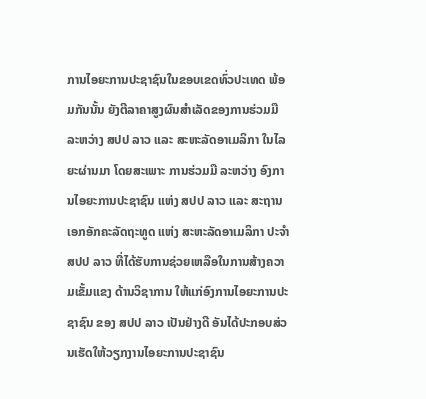ການໄອຍະການປະຊາຊົນໃນຂອບເຂດທົ່ວປະເທດ ພ້ອມກັນນັ້ນ ຍັງຕີລາຄາສູງຜົນສຳເລັດຂອງການຮ່ວມມື ລະຫວ່າງ ສປປ ລາວ ແລະ ສະຫະລັດອາເມລິກາ ໃນໄລຍະຜ່ານມາ ໂດຍສະເພາະ ການຮ່ວມມື ລະຫວ່າງ ອົງການໄອຍະການປະຊາຊົນ ແຫ່ງ ສປປ ລາວ ແລະ ສະຖານເອກອັກຄະລັດຖະທູດ ແຫ່ງ ສະຫະລັດອາເມລິກາ ປະຈຳ ສປປ ລາວ ທີ່ໄດ້ຮັບການຊ່ວຍເຫລືອໃນການສ້າງຄວາມເຂັ້ມແຂງ ດ້ານວິຊາການ ໃຫ້ແກ່ອົງການໄອຍະການປະຊາຊົນ ຂອງ ສປປ ລາວ ເປັນຢ່າງດີ ອັນໄດ້ປະກອບສ່ວນເຮັດໃຫ້ວຽກງານໄອຍະການປະຊາຊົນ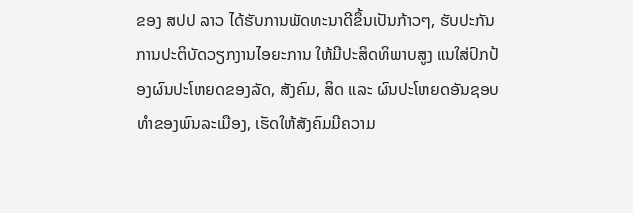ຂອງ ສປປ ລາວ ໄດ້ຮັບການພັດທະນາດີຂຶ້ນເປັນກ້າວໆ, ຮັບປະກັນການປະຕິບັດວຽກງານໄອຍະການ ໃຫ້ມີປະສິດທິພາບສູງ ແນໃສ່ປົກປ້ອງຜົນປະໂຫຍດຂອງລັດ, ສັງຄົມ, ສິດ ແລະ ຜົນປະໂຫຍດອັນຊອບທຳຂອງພົນລະເມືອງ, ເຮັດໃຫ້ສັງຄົມມີຄວາມ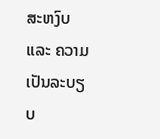ສະຫງົບ ແລະ ຄວາມເປັນລະບຽບ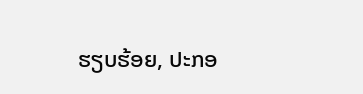ຮຽບຮ້ອຍ, ປະກອ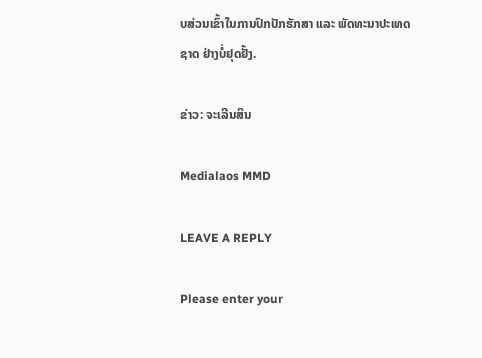ບສ່ວນເຂົ້າໃນການປົກປັກຮັກສາ ແລະ ພັດທະນາປະເທດຊາດ ຢ່າງບໍ່ຢຸດຢັ້ງ.

ຂ່າວ: ຈະເລີນສິນ

Medialaos MMD

LEAVE A REPLY

Please enter your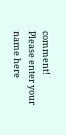comment!
Please enter your name here